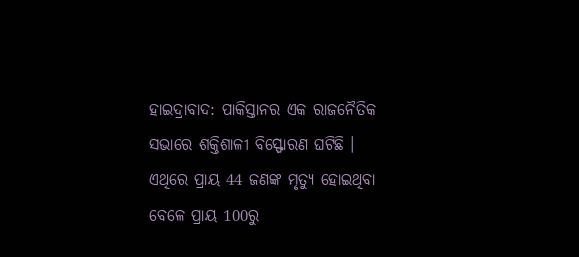ହାଇଦ୍ରାବାଦ: ପାକିସ୍ତାନର ଏକ ରାଜନୈତିକ ସଭାରେ ଶକ୍ତିଶାଳୀ ବିସ୍ଫୋରଣ ଘଟିଛି । ଏଥିରେ ପ୍ରାୟ 44 ଜଣଙ୍କ ମୃତ୍ୟୁ ହୋଇଥିବା ବେଳେ ପ୍ରାୟ 100ରୁ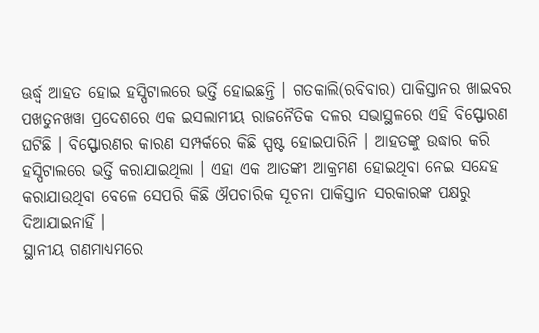ଊର୍ଦ୍ଧ୍ବ ଆହତ ହୋଇ ହସ୍ପିଟାଲରେ ଭର୍ତ୍ତି ହୋଇଛନ୍ତି । ଗତକାଲି(ରବିବାର) ପାକିସ୍ତାନର ଖାଇବର ପଖତୁନଖୱା ପ୍ରଦେଶରେ ଏକ ଇସଲାମୀୟ ରାଜନୈତିକ ଦଳର ସଭାସ୍ଥଳରେ ଏହି ବିସ୍ଫୋରଣ ଘଟିଛି । ବିସ୍ଫୋରଣର କାରଣ ସମ୍ପର୍କରେ କିଛି ସ୍ପଷ୍ଟ ହୋଇପାରିନି । ଆହତଙ୍କୁ ଉଦ୍ଧାର କରି ହସ୍ପିଟାଲରେ ଭର୍ତ୍ତି କରାଯାଇଥିଲା । ଏହା ଏକ ଆତଙ୍କୀ ଆକ୍ରମଣ ହୋଇଥିବା ନେଇ ସନ୍ଦେହ କରାଯାଉଥିବା ବେଳେ ସେପରି କିଛି ଔପଚାରିକ ସୂଚନା ପାକିସ୍ତାନ ସରକାରଙ୍କ ପକ୍ଷରୁ ଦିଆଯାଇନାହିଁ ।
ସ୍ଥାନୀୟ ଗଣମାଧ୍ୟମରେ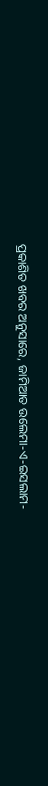ପ୍ରକାଶିତ ଖବର ଅନୁସାରେ, ଜାମିଆତ ଉଲେମା-ଏ-ଇସଲାମ-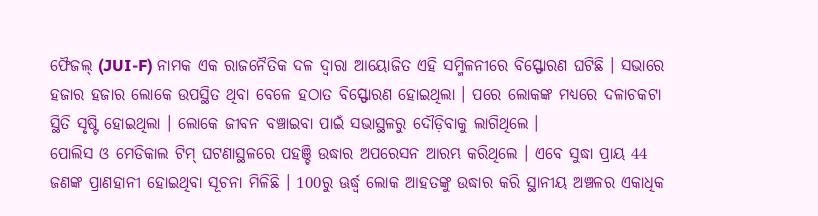ଫୈଜଲ୍ (JUI-F) ନାମକ ଏକ ରାଜନୈତିକ ଦଳ ଦ୍ବାରା ଆୟୋଜିତ ଏହି ସମ୍ମିଳନୀରେ ବିସ୍ଫୋରଣ ଘଟିଛି । ସଭାରେ ହଜାର ହଜାର ଲୋକେ ଉପସ୍ଥିତ ଥିବା ବେଳେ ହଠାତ ବିସ୍ଫୋରଣ ହୋଇଥିଲା । ପରେ ଲୋକଙ୍କ ମଧ୍ୟରେ ଦଳାଚକଟା ସ୍ଥିତି ସୃଷ୍ଟି ହୋଇଥିଲା । ଲୋକେ ଜୀବନ ବଞ୍ଚାଇବା ପାଇଁ ସଭାସ୍ଥଳରୁ ଦୌଡ଼ିବାକୁ ଲାଗିଥିଲେ ।
ପୋଲିସ ଓ ମେଡିକାଲ ଟିମ୍ ଘଟଣାସ୍ଥଳରେ ପହଞ୍ଚି ଉଦ୍ଧାର ଅପରେସନ ଆରମ୍ଭ କରିଥିଲେ । ଏବେ ସୁଦ୍ଧା ପ୍ରାୟ 44 ଜଣଙ୍କ ପ୍ରାଣହାନୀ ହୋଇଥିବା ସୂଚନା ମିଳିଛି । 100ରୁ ଊର୍ଦ୍ଧ୍ବ ଲୋକ ଆହତଙ୍କୁ ଉଦ୍ଧାର କରି ସ୍ଥାନୀୟ ଅଞ୍ଚଳର ଏକାଧିକ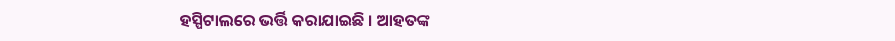ହସ୍ପିଟାଲରେ ଭର୍ତ୍ତି କରାଯାଇଛି । ଆହତଙ୍କ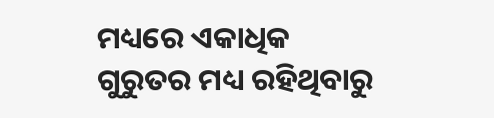ମଧ୍ୟରେ ଏକାଧିକ ଗୁରୁତର ମଧ୍ୟ ରହିଥିବାରୁ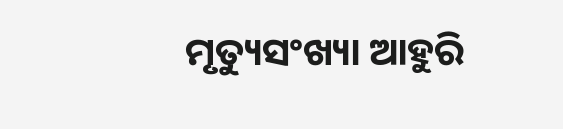ମୃତ୍ୟୁସଂଖ୍ୟା ଆହୁରି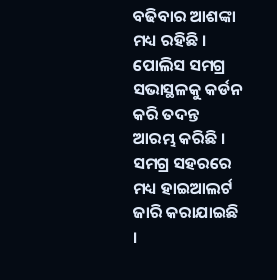ବଢିବାର ଆଶଙ୍କା ମଧ୍ୟ ରହିଛି । ପୋଲିସ ସମଗ୍ର ସଭାସ୍ଥଳକୁ କର୍ଡନ କରି ତଦନ୍ତ ଆରମ୍ଭ କରିଛି । ସମଗ୍ର ସହରରେ ମଧ୍ୟ ହାଇଆଲର୍ଟ ଜାରି କରାଯାଇଛି ।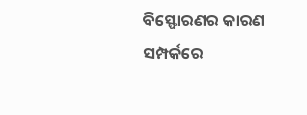ବିସ୍ଫୋରଣର କାରଣ ସମ୍ପର୍କରେ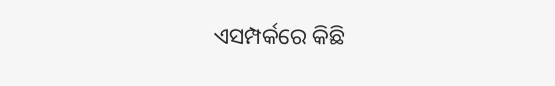ଏସମ୍ପର୍କରେ କିଛି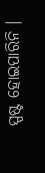ସ୍ପଷ୍ଟ ହୋଇପାରିନି ।